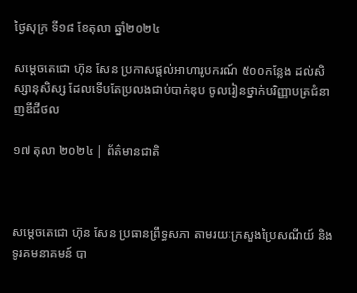ថ្ងៃសុក្រ ទី១៨ ខែតុលា ឆ្នាំ២០២៤

សម្តេចតេជោ ហ៊ុន សែន ប្រកាសផ្តល់អាហារូបករណ៍ ៥០០កន្លែង ដល់សិស្សានុសិស្ស ដែលទើបតែប្រលងជាប់បាក់ឌុប ចូលរៀនថ្នាក់បរិញ្ញាបត្រជំនាញឌីជីថល

១៧ តុលា ២០២៤ | ព័ត៌មានជាតិ



សម្តេចតេជោ ហ៊ុន សែន ប្រធានព្រឹទ្ធសភា តាមរយៈក្រសួងប្រៃសណីយ៍ និងទូរគមនាគមន៍ បា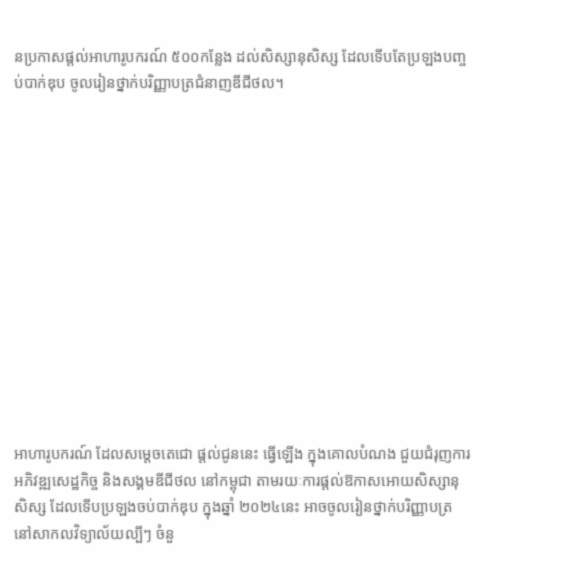នប្រកាសផ្តល់អាហារូបករណ៍ ៥០០កន្លែង ដល់សិស្សានុសិស្ស ដែលទើបតែប្រឡងបញ្ចប់បាក់ឌុប ចូលរៀនថ្នាក់បរិញ្ញាបត្រជំនាញឌីជីថល។













អាហារូបករណ៍ ដែលសម្តេចតេជោ ផ្តល់ជូននេះ ធ្វើឡើង ក្នុងគោលបំណង ជួយជំរុញការអភិវឌ្ឍសេដ្ឋកិច្ច និងសង្គមឌីជីថល នៅកម្ពុជា តាមរយៈការផ្តល់ឱកាសអោយសិស្សានុសិស្ស ដែលទើបប្រឡងចប់បាក់ឌុប ក្នុងឆ្នាំ ២០២៤នេះ អាចចូលរៀនថ្នាក់បរិញ្ញាបត្រ នៅសាកលវិទ្យាល័យល្បីៗ ចំនួ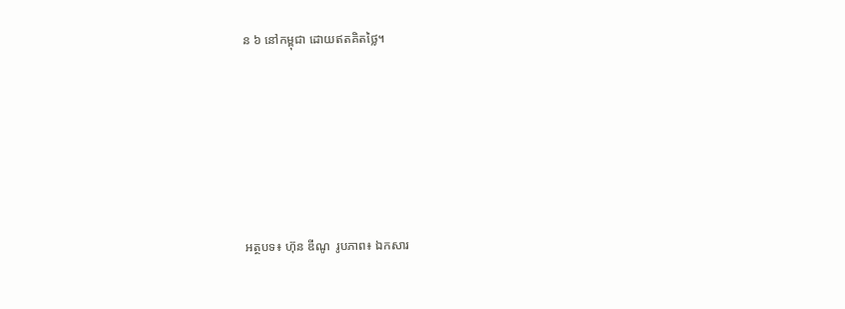ន ៦ នៅកម្ពុជា ដោយឥតគិតថ្លៃ។






អត្ថបទ៖ ហ៊ុន ឌីណូ  រូបភាព៖ ឯកសារ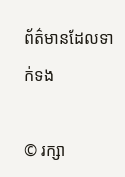ព័ត៌មានដែលទាក់ទង

© រក្សា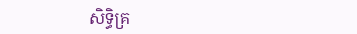សិទ្ធិគ្រ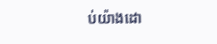ប់យ៉ាងដោ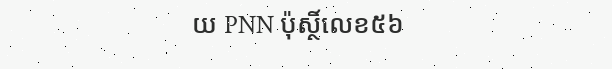យ PNN ប៉ុស្ថិ៍លេខ៥៦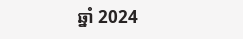ឆ្នាំ 2024